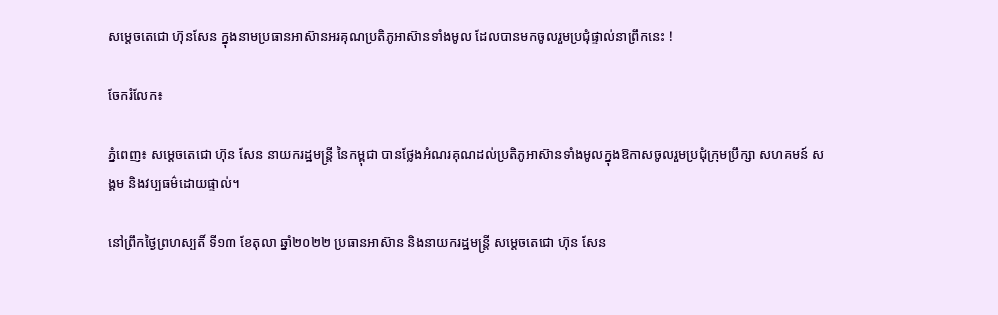សម្តេចតេជោ ហ៊ុនសែន ក្នុងនាមប្រធានអាស៊ានអរគុណប្រតិភូអាស៊ានទាំងមូល ដែលបានមកចូលរួមប្រជុំផ្ទាល់នាព្រឹកនេះ !

ចែករំលែក៖

ភ្នំពេញ៖ សម្ដេចតេជោ ហ៊ុន សែន នាយករដ្ឋមន្ត្រី នៃកម្ពុជា បានថ្លែងអំណរគុណដល់ប្រតិភូអាស៊ានទាំងមូលក្នុងឱកាសចូលរួមប្រជុំក្រុមប្រឹក្សា សហគមន៍ សង្គម និងវប្បធម៌ដោយផ្ទាល់។

នៅព្រឹកថ្ងៃព្រហស្បតិ៍ ទី១៣ ខែតុលា ឆ្នាំ២០២២ ប្រធានអាស៊ាន និងនាយករដ្ឋមន្រ្តី សម្ដេចតេជោ ហ៊ុន សែន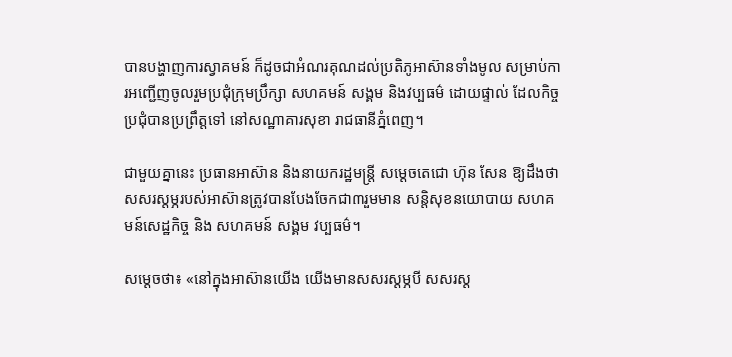បានបង្ហាញការស្វាគមន៍ ក៏ដូចជាអំណរគុណដល់ប្រតិភូអាស៊ានទាំងមូល សម្រាប់ការអញ្ជើញចូលរួមប្រជុំក្រុមប្រឹក្សា សហគមន៍ សង្គម និងវប្បធម៌ ដោយផ្ទាល់ ដែលកិច្ចប្រជុំបានប្រព្រឹត្តទៅ នៅសណ្ឋាគារសុខា រាជធានីភ្នំពេញ។

ជាមួយគ្នានេះ ប្រធានអាស៊ាន និងនាយករដ្ឋមន្រ្តី សម្ដេចតេជោ ហ៊ុន សែន ឱ្យដឹងថា សសរស្ដម្ភរបស់អាស៊ានត្រូវបានបែងចែកជា៣រួមមាន សន្តិសុខនយោបាយ សហគមន៍សេដ្ឋកិច្ច និង សហគមន៍ សង្គម វប្បធម៌។

សម្ដេចថា៖ «នៅក្នុងអាស៊ានយើង យើងមានសសរស្ដម្ភបី សសរស្ដ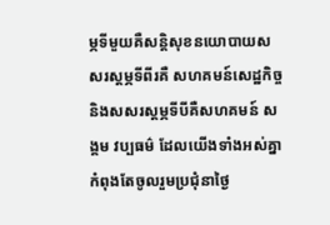ម្ភទីមួយគឺសន្តិសុខនយោបាយសសរស្ដម្ភទីពីរគឺ សហគមន៍សេដ្ឋកិច្ច និងសសរស្ដម្ភទីបីគឺសហគមន៍ សង្គម វប្បធម៌ ដែលយើងទាំងអស់គ្នា កំពុងតែចូលរួមប្រជុំនាថ្ងៃ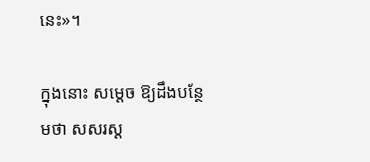នេះ»។

ក្នុងនោះ សម្ដេច ឱ្យដឹងបន្ថែមថា សសរស្ដ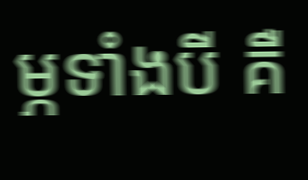ម្ភទាំងបី គឺ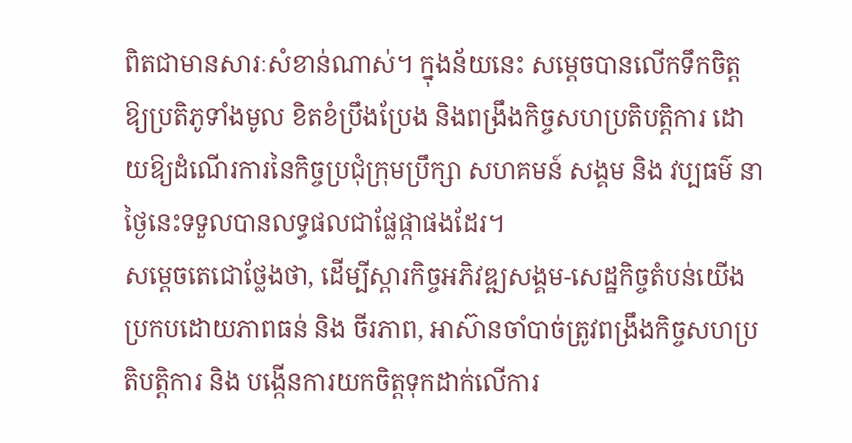ពិតជាមានសារៈសំខាន់ណាស់។ ក្នុងន័យនេះ សម្ដេចបានលើកទឹកចិត្តឱ្យប្រតិភូទាំងមូល ខិតខំប្រឹងប្រែង និងពង្រឹងកិច្ចសហប្រតិបត្តិការ ដោយឱ្យដំណើរការនៃកិច្ចប្រជុំក្រុមប្រឹក្សា សហគមន៍ សង្គម និង វប្បធម៌ នាថ្ងៃនេះទទួលបានលទ្ធផលជាផ្លែផ្កាផងដែរ។
សម្តេចតេជោថ្លែងថា, ដើម្បីស្ដារកិច្ចអភិវឌ្ឍសង្គម-សេដ្ឋកិច្ចតំបន់យើង ប្រកបដោយភាពធន់ និង ចីរភាព, អាស៊ានចាំបាច់ត្រូវពង្រឹងកិច្ចសហប្រតិបត្តិការ និង បង្កើនការយកចិត្តទុកដាក់លើការ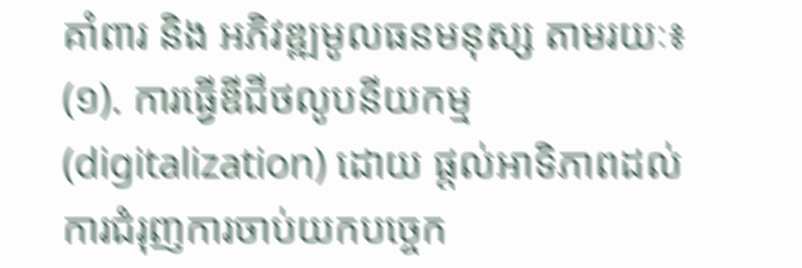គាំពារ និង អភិវឌ្ឍមូលធនមនុស្ស តាមរយៈ៖
(១). ការធ្វើឌីជីថលូបនីយកម្ម (digitalization) ដោយ ផ្តល់អាទិភាពដល់ការជំរុញការចាប់យកបច្ចេក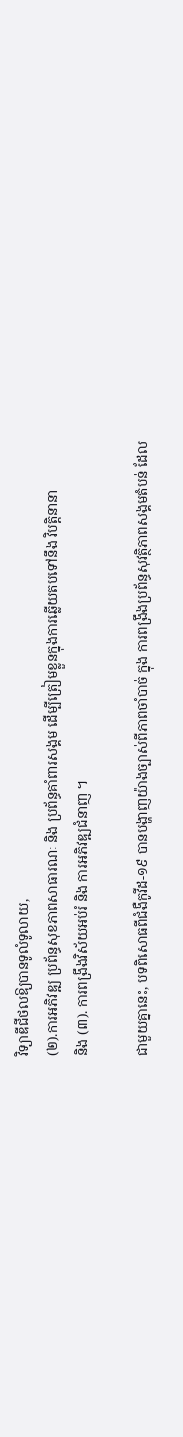វិទ្យាឌីជីថលឱ្យបានទូលំទូលាយ,
(២).ការអភិវឌ្ឍ ប្រព័ន្ធសុខភាពសាធារណៈ និង ប្រព័ន្ធគាំពារសង្គម ដើម្បីត្រៀមខ្លួនក្នុងការឆ្លើយតបទៅនឹង វិបត្តិនានា
និង (៣). ការពង្រឹងវិស័យអប់រំ និង ការអភិវឌ្ឍជំនាញ ។

ជាមួយគ្នានេះ, បទពិសោធពីជំងឺកូវីដ-១៩ បានបង្ហាញយ៉ាងច្បាស់ពីភាពចាំបាច់ ក្នុង ការពង្រឹងប្រព័ន្ធសុវត្ថិភាពសង្គមតំបន់ ដែល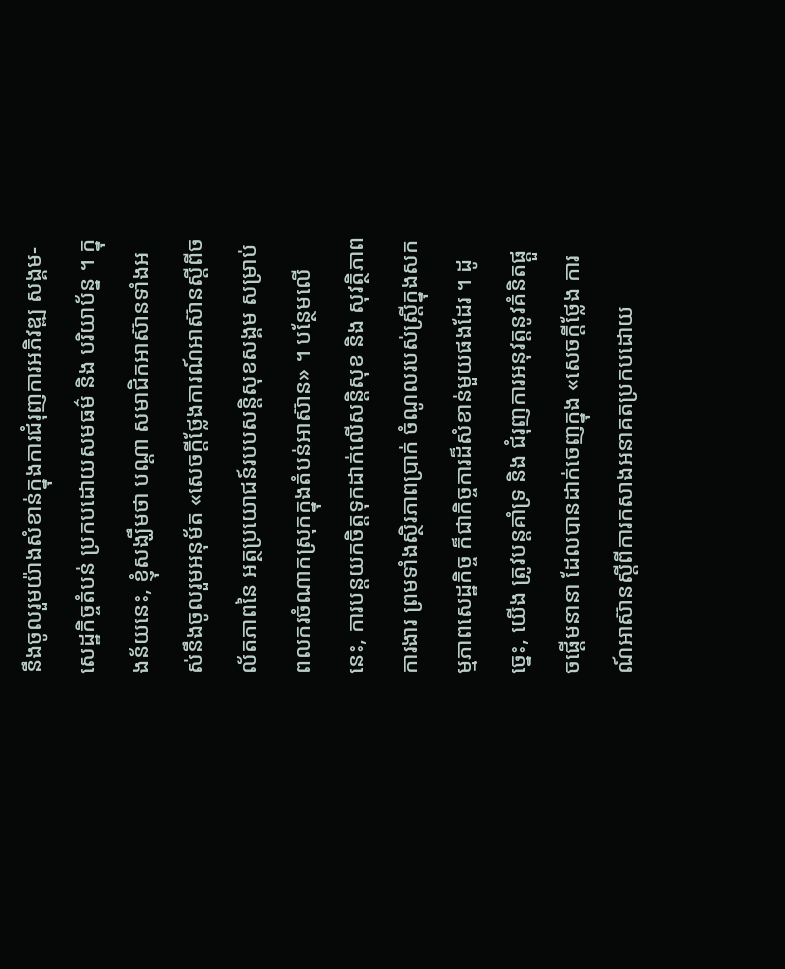នឹងចូលរួមយ៉ាងសំខាន់ក្នុងការជំរុញការអភិវឌ្ឍ សង្គម-សេដ្ឋកិច្ចតំបន់ ប្រកបដោយសមធម៌ និង បរិយាប័ន្ន ។ ក្នុងន័យនេះ, ខ្ញុំសង្ឃឹមថា បណ្តា សមាជិកអាស៊ានទាំងអស់នឹងចូលរួមអនុម័ត «សេចក្ដីថ្លែងការណ៍អាស៊ានស្តីពីចល័តភាពនៃ អត្ថប្រយោជន៍របបសន្តិសុខសង្គម សម្រាប់ពលករចំណាកស្រុកក្នុងតំបន់អាស៊ាន» ។ បន្ថែមលើ នេះ, ការបន្តយកចិត្តទុកដាក់លើសន្តិសុខ និង សុវត្ថិភាពការងារ ព្រមទាំងស្ថិរភាពប្រាក់ ចំណូលរបស់ស្ត្រីក្នុងសកម្មភាពសេដ្ឋកិច្ច ក៏ជាកិច្ចការដ៏សំខាន់មួយផងដែរ ។ ដូច្នេះ, យើង ត្រូវបន្តគាំទ្រ និង ជំរុញការអនុវត្តនូវគំនិតផ្តួចផ្តើមនានា ដែលបានដាក់ចេញក្នុង «សេចក្ដីថ្លែង ការណ៍អាស៊ានស្តីពីការកសាងអនាគតប្រកបដោយ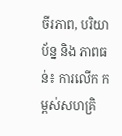ចីរភាព, បរិយាប័ន្ន និង ភាពធន់៖ ការលើក កម្ពស់សហគ្រិ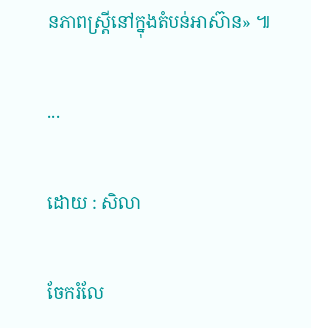នភាពស្ត្រីនៅក្នុងតំបន់អាស៊ាន» ៕

...

ដោយ : សិលា

ចែករំលែ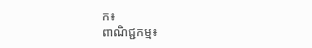ក៖
ពាណិជ្ជកម្ម៖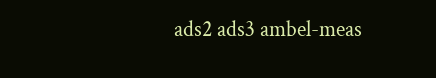ads2 ads3 ambel-meas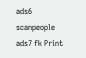ads6 scanpeople ads7 fk Print